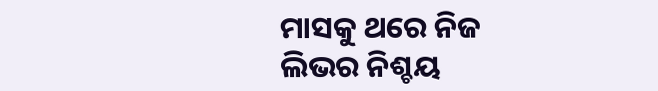ମାସକୁ ଥରେ ନିଜ ଲିଭର ନିଶ୍ଚୟ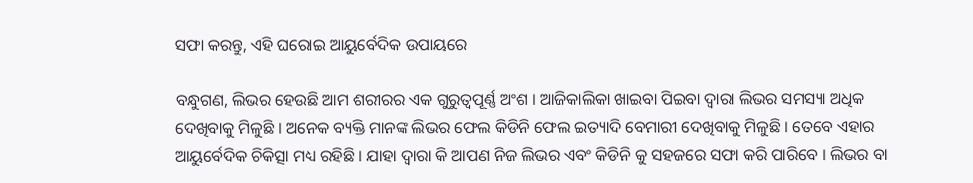ସଫା କରନ୍ତୁ, ଏହି ଘରୋଇ ଆୟୁର୍ବେଦିକ ଉପାୟରେ

ବନ୍ଧୁଗଣ, ଲିଭର ହେଉଛି ଆମ ଶରୀରର ଏକ ଗୁରୁତ୍ୱପୂର୍ଣ୍ଣ ଅଂଶ । ଆଜିକାଲିକା ଖାଇବା ପିଇବା ଦ୍ୱାରା ଲିଭର ସମସ୍ୟା ଅଧିକ ଦେଖିବାକୁ ମିଳୁଛି । ଅନେକ ବ୍ୟକ୍ତି ମାନଙ୍କ ଲିଭର ଫେଲ କିଡିନି ଫେଲ ଇତ୍ୟାଦି ବେମାରୀ ଦେଖିବାକୁ ମିଳୁଛି । ତେବେ ଏହାର ଆୟୁର୍ବେଦିକ ଚିକିତ୍ସା ମଧ୍ୟ ରହିଛି । ଯାହା ଦ୍ୱାରା କି ଆପଣ ନିଜ ଲିଭର ଏବଂ କିଡିନି କୁ ସହଜରେ ସଫା କରି ପାରିବେ । ଲିଭର ବା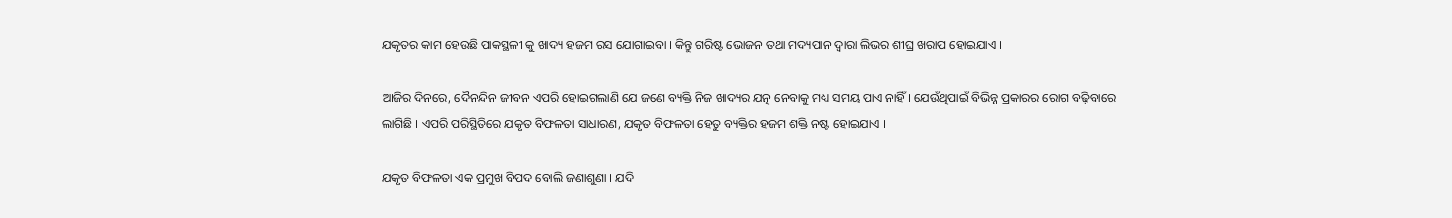ଯକୃତର କାମ ହେଉଛି ପାକସ୍ଥଳୀ କୁ ଖାଦ୍ୟ ହଜମ ରସ ଯୋଗାଇବା । କିନ୍ତୁ ଗରିଷ୍ଟ ଭୋଜନ ତଥା ମଦ୍ୟପାନ ଦ୍ୱାରା ଲିଭର ଶୀଘ୍ର ଖରାପ ହୋଇଯାଏ ।

ଆଜିର ଦିନରେ, ଦୈନନ୍ଦିନ ଜୀବନ ଏପରି ହୋଇଗଲାଣି ଯେ ଜଣେ ବ୍ୟକ୍ତି ନିଜ ଖାଦ୍ୟର ଯତ୍ନ ନେବାକୁ ମଧ୍ୟ ସମୟ ପାଏ ନାହିଁ । ଯେଉଁଥିପାଇଁ ବିଭିନ୍ନ ପ୍ରକାରର ରୋଗ ବଢ଼ିବାରେ ଲାଗିଛି । ଏପରି ପରିସ୍ଥିତିରେ ଯକୃତ ବିଫଳତା ସାଧାରଣ, ଯକୃତ ବିଫଳତା ହେତୁ ବ୍ୟକ୍ତିର ହଜମ ଶକ୍ତି ନଷ୍ଟ ହୋଇଯାଏ ।

ଯକୃତ ବିଫଳତା ଏକ ପ୍ରମୁଖ ବିପଦ ବୋଲି ଜଣାଶୁଣା । ଯଦି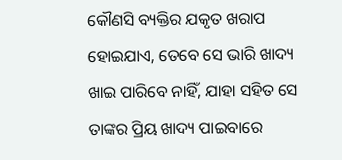କୌଣସି ବ୍ୟକ୍ତିର ଯକୃତ ଖରାପ ହୋଇଯାଏ, ତେବେ ସେ ଭାରି ଖାଦ୍ୟ ଖାଇ ପାରିବେ ନାହିଁ, ଯାହା ସହିତ ସେ ତାଙ୍କର ପ୍ରିୟ ଖାଦ୍ୟ ପାଇବାରେ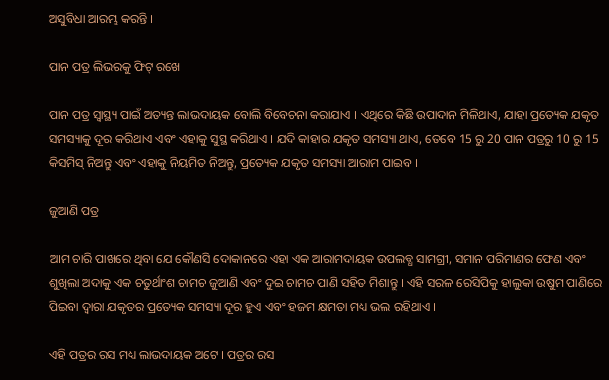ଅସୁବିଧା ଆରମ୍ଭ କରନ୍ତି ।

ପାନ ପତ୍ର ଲିଭରକୁ ଫିଟ୍ ରଖେ

ପାନ ପତ୍ର ସ୍ୱାସ୍ଥ୍ୟ ପାଇଁ ଅତ୍ୟନ୍ତ ଲାଭଦାୟକ ବୋଲି ବିବେଚନା କରାଯାଏ । ଏଥିରେ କିଛି ଉପାଦାନ ମିଳିଥାଏ, ଯାହା ପ୍ରତ୍ୟେକ ଯକୃତ ସମସ୍ୟାକୁ ଦୂର କରିଥାଏ ଏବଂ ଏହାକୁ ସୁସ୍ଥ କରିଥାଏ । ଯଦି କାହାର ଯକୃତ ସମସ୍ୟା ଥାଏ, ତେବେ 15 ରୁ 20 ପାନ ପତ୍ରରୁ 10 ରୁ 15 କିସମିସ୍ ନିଅନ୍ତୁ ଏବଂ ଏହାକୁ ନିୟମିତ ନିଅନ୍ତୁ, ପ୍ରତ୍ୟେକ ଯକୃତ ସମସ୍ୟା ଆରାମ ପାଇବ ।

ଜୁଆଣି ପତ୍ର

ଆମ ଚାରି ପାଖରେ ଥିବା ଯେ କୌଣସି ଦୋକାନରେ ଏହା ଏକ ଆରାମଦାୟକ ଉପଲବ୍ଧ ସାମଗ୍ରୀ, ସମାନ ପରିମାଣର ଫେଣ ଏବଂ ଶୁଖିଲା ଅଦାକୁ ଏକ ଚତୁର୍ଥାଂଶ ଚାମଚ ଜୁଆଣି ଏବଂ ଦୁଇ ଚାମଚ ପାଣି ସହିତ ମିଶାନ୍ତୁ । ଏହି ସରଳ ରେସିପିକୁ ହାଲୁକା ଉଷୁମ ପାଣିରେ ପିଇବା ଦ୍ୱାରା ଯକୃତର ପ୍ରତ୍ୟେକ ସମସ୍ୟା ଦୂର ହୁଏ ଏବଂ ହଜମ କ୍ଷମତା ମଧ୍ୟ ଭଲ ରହିଥାଏ ।

ଏହି ପତ୍ରର ରସ ମଧ୍ୟ ଲାଭଦାୟକ ଅଟେ । ପତ୍ରର ରସ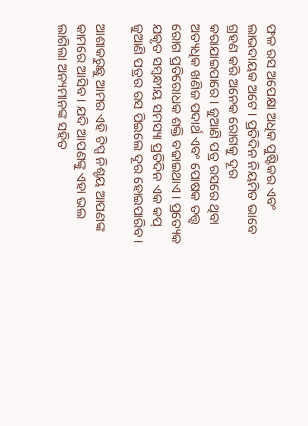ଫଳ ରସ ଅପେକ୍ଷା ଅଧିକ ପୁଷ୍ଟିକର ଏବଂ ଲାଭଦାୟକ ଅଟେ । ପ୍ରତିଦିନ ନିୟମିତ ଭାବେ ଗ୍ରହଣ କରି ଅନେକ ରୋଗକୁ ଦୂର କରାଯାଇପାରେ । ଜୁଆଣି ପତ୍ର ରସରେ ଥିବା ଅତ୍ୟଧିକ ଖଣିଜ ପଦାର୍ଥ ଏବଂ ପୋଷକ ତତ୍ତ୍ୱ ରୋଗ ପ୍ରତିରୋଧକ ଶକ୍ତି ବଢାଇଥାଏ । ପ୍ରତ୍ୟେକ ଯକୃତ ସମ୍ବନ୍ଧୀୟ ସମସ୍ୟା ପ୍ରତିଦିନ ଏକ କପ୍ ଜୁଆଣି ପତ୍ରର ରସ ପିଇଲେ ଦୂର ହୋଇପାରିବ ।

ଆଶାକରୁଛୁ ଆମର ଏହି ଟିପ୍ସ ନିଶ୍ଚୟ ଆପଣଙ୍କ କାମରେ ଆସିବ । ଯଦି ଆପଣଙ୍କୁ ଏହା ଭଲ ଲାଗିଲା ଅନ୍ୟମାନଙ୍କ ସହିତ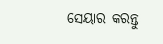ସେୟାର କରନ୍ତୁ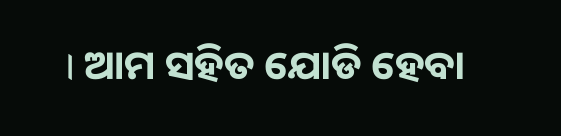। ଆମ ସହିତ ଯୋଡି ହେବା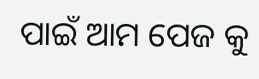ପାଇଁ ଆମ ପେଜ କୁ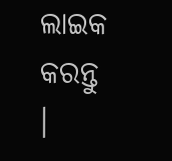ଲାଇକ କରନ୍ତୁ ।